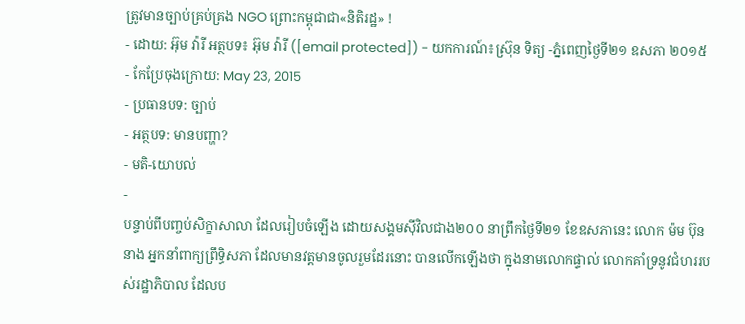ត្រូវមានច្បាប់គ្រប់គ្រង NGO ព្រោះកម្ពុជាជា«និតិរដ្ឋ» !
- ដោយ: អ៊ុម វ៉ារី អត្ថបទ៖ អ៊ុម វ៉ារី ([email protected]) - យកការណ៍៖ស្រ៊ុន ទិត្យ -ភ្នំពេញថ្ងៃទី២១ ឧសភា ២០១៥
- កែប្រែចុងក្រោយ: May 23, 2015
- ប្រធានបទ: ច្បាប់
- អត្ថបទ: មានបញ្ហា?
- មតិ-យោបល់
-
បន្ទាប់ពីបញ្ចប់សិក្ខាសាលា ដែលរៀបចំឡើង ដោយសង្គមស៊ីវិលជាង២០០ នាព្រឹកថ្ងៃទី២១ ខែឧសភានេះ លោក ម៉ម ប៊ុននាង អ្នកនាំពាក្យព្រឹទ្ធិសភា ដែលមានវត្តមានចូលរួមដែរនោះ បានលើកឡើងថា ក្នុងនាមលោកផ្ទាល់ លោកគាំទ្រនូវជំហររបស់រដ្ឋាភិបាល ដែលប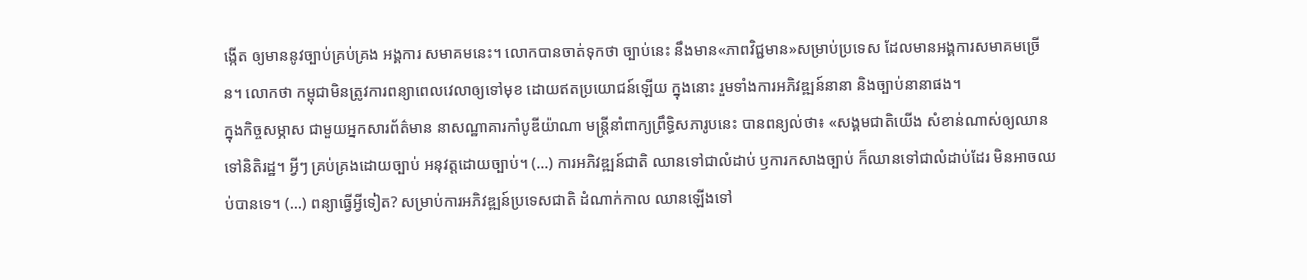ង្កើត ឲ្យមាននូវច្បាប់គ្រប់គ្រង អង្គការ សមាគមនេះ។ លោកបានចាត់ទុកថា ច្បាប់នេះ នឹងមាន«ភាពវិជ្ជមាន»សម្រាប់ប្រទេស ដែលមានអង្គការសមាគមច្រើន។ លោកថា កម្ពុជាមិនត្រូវការពន្យាពេលវេលាឲ្យទៅមុខ ដោយឥតប្រយោជន៍ឡើយ ក្នុងនោះ រួមទាំងការអភិវឌ្ឍន៍នានា និងច្បាប់នានាផង។
ក្នុងកិច្ចសម្ភាស ជាមួយអ្នកសារព័ត៌មាន នាសណ្ឋាគារកាំបូឌីយ៉ាណា មន្រ្តីនាំពាក្យព្រឹទ្ធិសភារូបនេះ បានពន្យល់ថា៖ «សង្គមជាតិយើង សំខាន់ណាស់ឲ្យឈានទៅនិតិរដ្ឋ។ អ្វីៗ គ្រប់គ្រងដោយច្បាប់ អនុវត្តដោយច្បាប់។ (...) ការអភិវឌ្ឍន៍ជាតិ ឈានទៅជាលំដាប់ ឫការកសាងច្បាប់ ក៏ឈានទៅជាលំដាប់ដែរ មិនអាចឈប់បានទេ។ (...) ពន្យាធ្វើអ្វីទៀត? សម្រាប់ការអភិវឌ្ឍន៍ប្រទេសជាតិ ដំណាក់កាល ឈានឡើងទៅ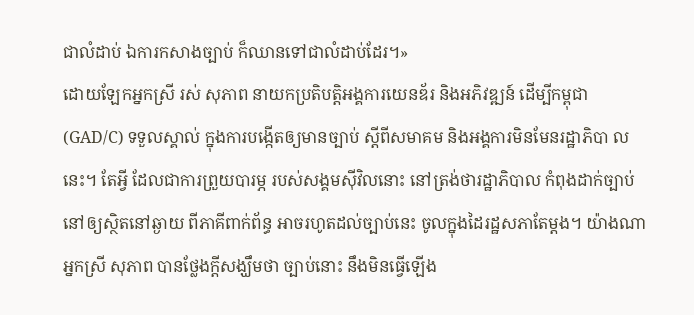ជាលំដាប់ ឯការកសាងច្បាប់ ក៏ឈានទៅជាលំដាប់ដែរ។»
ដោយឡែកអ្នកស្រី រស់ សុភាព នាយកប្រតិបត្តិអង្គការយេនឌ័រ និងអភិវឌ្ឍន៍ ដើម្បីកម្ពុជា (GAD/C) ទទួលស្គាល់ ក្នុងការបង្កើតឲ្យមានច្បាប់ ស្តីពីសមាគម និងអង្គការមិនមែនរដ្ឋាភិបា លនេះ។ តែអ្វី ដែលជាការព្រួយបារម្ភ របស់សង្គមស៊ីវិលនោះ នៅត្រង់ថារដ្ឋាភិបាល កំពុងដាក់ច្បាប់ នៅឲ្យស្ថិតនៅឆ្ងាយ ពីភាគីពាក់ព័ន្ធ អាចរហូតដល់ច្បាប់នេះ ចូលក្នុងដៃរដ្ឋសភាតែម្តង។ យ៉ាងណា អ្នកស្រី សុភាព បានថ្លែងក្ដីសង្ឃឹមថា ច្បាប់នោះ នឹងមិនធ្វើឡើង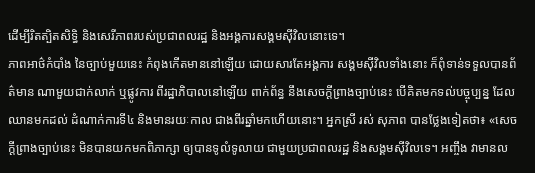ដើម្បីរិតត្បិតសិទ្ធិ និងសេរីភាពរបស់ប្រជាពលរដ្ឋ និងអង្គការសង្គមស៊ីវិលនោះទេ។
ភាពអាថ៌កំបាំង នៃច្បាប់មួយនេះ កំពុងកើតមាននៅឡើយ ដោយសារតែអង្គការ សង្គមស៊ីវិលទាំងនោះ ក៏ពុំទាន់ទទួលបានព័ត៌មាន ណាមួយជាក់លាក់ ឬផ្លូវការ ពីរដ្ឋាភិបាលនៅឡើយ ពាក់ព័ន្ធ នឹងសេចក្តីព្រាងច្បាប់នេះ បើគិតមកទល់បច្ចុប្បន្ន ដែលឈានមកដល់ ដំណាក់ការទី៤ និងមានរយៈកាល ជាងពីរឆ្នាំមកហើយនោះ។ អ្នកស្រី រស់ សុភាព បានថ្លែងទៀតថា៖ «សេចក្តីព្រាងច្បាប់នេះ មិនបានយកមកពិភាក្សា ឲ្យបានទូលំទូលាយ ជាមួយប្រជាពលរដ្ឋ និងសង្គមស៊ីវិលទេ។ អញ្ចឹង វាមានល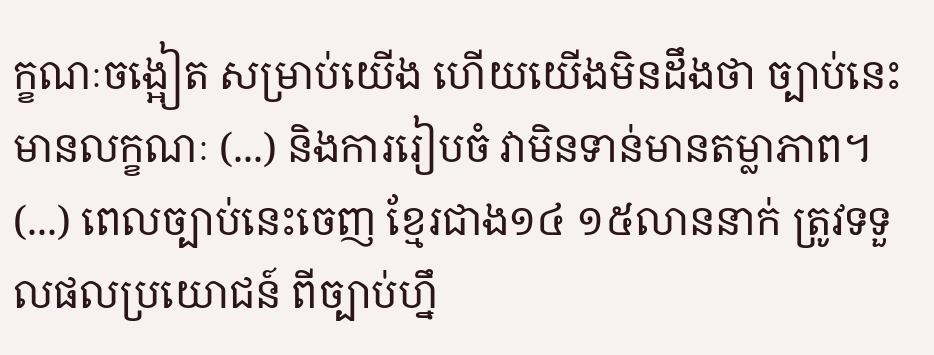ក្ខណៈចង្អៀត សម្រាប់យើង ហើយយើងមិនដឹងថា ច្បាប់នេះមានលក្ខណៈ (...) និងការរៀបចំ វាមិនទាន់មានតម្លាភាព។ (...) ពេលច្បាប់នេះចេញ ខ្មែរជាង១៤ ១៥លាននាក់ ត្រូវទទួលផលប្រយោជន៍ ពីច្បាប់ហ្នឹ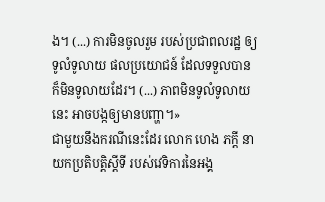ង។ (...) ការមិនចូលរួម របស់ប្រជាពលរដ្ឋ ឲ្យទូលំទូលាយ ផលប្រយោជន៍ ដែលទទួលបាន ក៏មិនទូលាយដែរ។ (...) ភាពមិនទូលំទូលាយនេះ អាចបង្កឲ្យមានបញ្ហា។»
ជាមួយនឹងករណីនេះដែរ លោក ហេង ភក្តី នាយកប្រតិបត្តិស្តីទី របស់វេទិការនៃអង្គ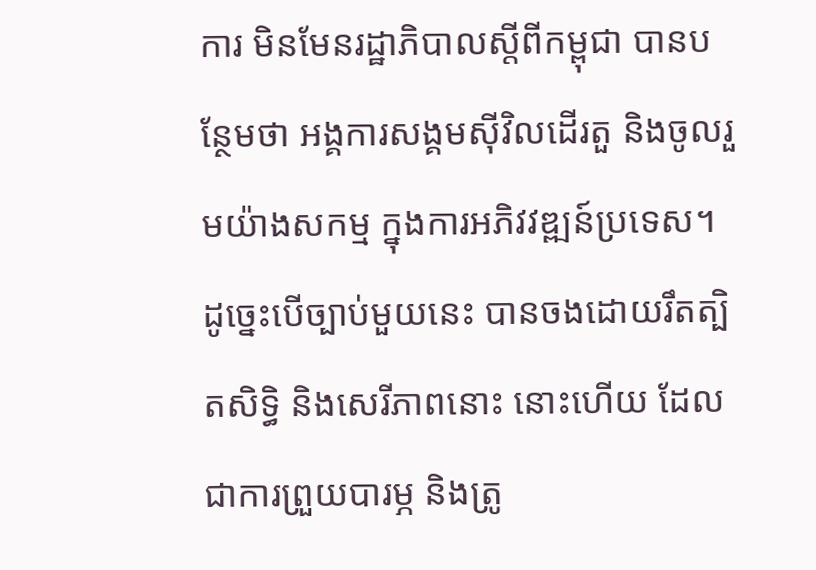ការ មិនមែនរដ្ឋាភិបាលស្តីពីកម្ពុជា បានបន្ថែមថា អង្គការសង្គមស៊ីវិលដើរតួ និងចូលរួមយ៉ាងសកម្ម ក្នុងការអភិវវឌ្ឍន៍ប្រទេស។ ដូច្នេះបើច្បាប់មួយនេះ បានចងដោយរឹតត្បិតសិទ្ធិ និងសេរីភាពនោះ នោះហើយ ដែលជាការព្រួយបារម្ភ និងត្រូ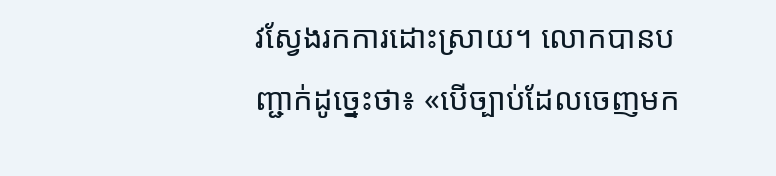វស្វែងរកការដោះស្រាយ។ លោកបានបញ្ជាក់ដូច្នេះថា៖ «បើច្បាប់ដែលចេញមក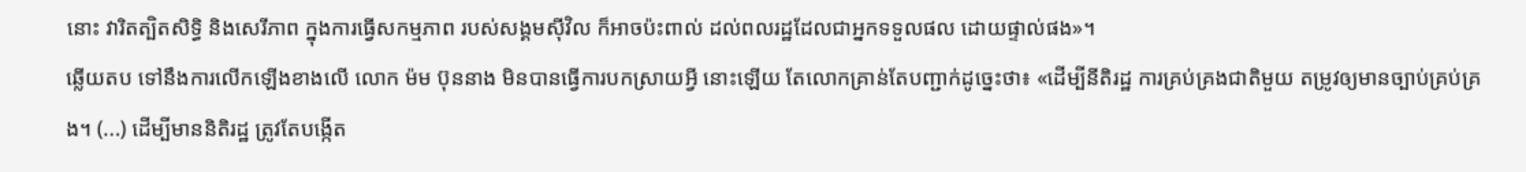នោះ វារិតត្បិតសិទ្ធិ និងសេរីភាព ក្នុងការធ្វើសកម្មភាព របស់សង្គមស៊ីវិល ក៏អាចប៉ះពាល់ ដល់ពលរដ្ឋដែលជាអ្នកទទួលផល ដោយផ្ទាល់ផង»។
ឆ្លើយតប ទៅនឹងការលើកឡើងខាងលើ លោក ម៉ម ប៊ុននាង មិនបានធ្វើការបកស្រាយអ្វី នោះឡើយ តែលោកគ្រាន់តែបញ្ជាក់ដូច្នេះថា៖ «ដើម្បីនីតិរដ្ឋ ការគ្រប់គ្រងជាតិមួយ តម្រូវឲ្យមានច្បាប់គ្រប់គ្រង។ (...) ដើម្បីមាននិតិរដ្ឋ ត្រូវតែបង្កើត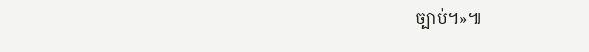ច្បាប់។»៕